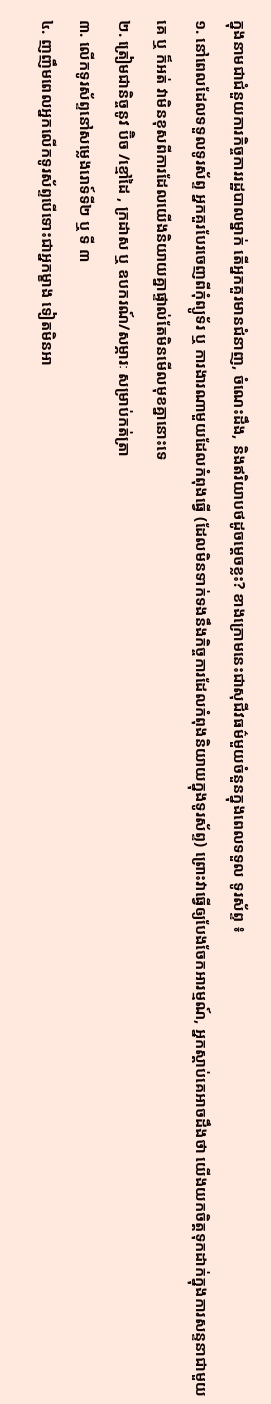ក្នុងនាមជាជំនួយការកិច្ចការរដ្ឋបាលម្នាក់ តេីអ្នកគួរមានជំនាញ, ចំណេះដឹង, និងឥរិយាបថដូចម្តេចខ្លះ? ខាងក្រោមនេះជាសុជីវធម៌មួយចំនួនក្នុងពេលទទួល ទូរស័ព្ទ ៖
១. នៅពេលដែលទទួលទូរស័ព្ទ អ្នកគួរបែរចេញពីកុំព្យូទ័រ ឬ ការងារណាមួយដែលកំពុងធ្វេី (ដែលមិនទាក់ទងនឹងកិច្ចការដែលកំពុងនិយាយក្នុងទូរស័ព្ទ) ព្រោះវាធ្វេីឲ្យបែងចែកអារម្មណ៍, អ្នកស្តាប់គេអាចដឹងថា យើងយកចិត្តទុកដាក់ក្នុងការសន្ទនាជាមួយគេ ឬ ក៏អត់ វាមិនខុសពីការដែលយើងនិយាយគ្នាផ្ទាល់តែមិនមើលមុខគ្នានោះទេ
២. ត្រៀមជានិច្ចនូវ ប៊ិច /ខ្មៅដៃ , ក្រដាស ឬ ឧបករណ៍/សម្ភារៈ សម្រាប់កត់ត្រា
៣. លេីកទូរស័ព្ទនៅសម្លេងរោទ៍ទី២ ឬ ទី ៣
៤. ញញឹមពេលអ្នកលេីកទូរស័ព្ទបេីទោះជាអ្នកម្ខាង ទៀតមិនអា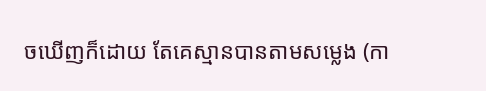ចឃេីញក៏ដោយ តែគេស្មានបានតាមសម្លេង (កា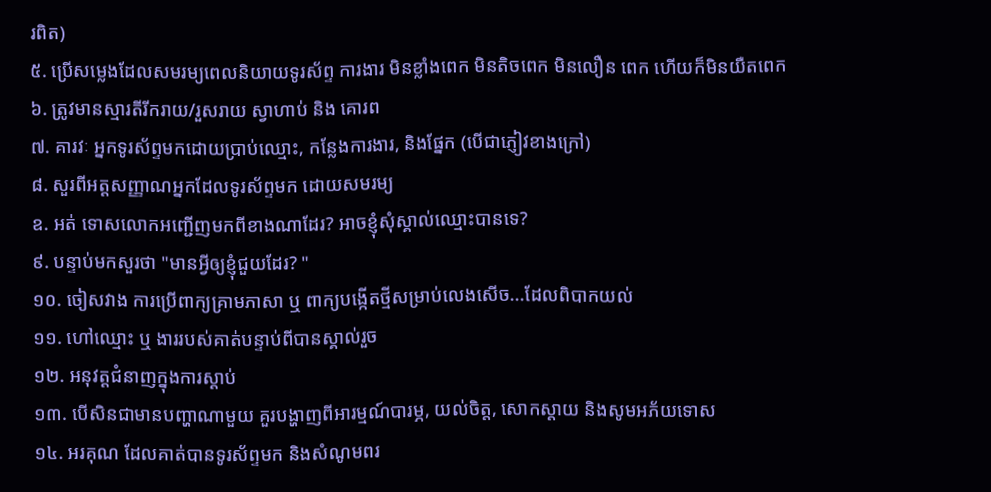រពិត)
៥. ប្រេីសម្លេងដែលសមរម្យពេលនិយាយទូរស័ព្ទ ការងារ មិនខ្លាំងពេក មិនតិចពេក មិនលឿន ពេក ហេីយក៏មិនយឺតពេក
៦. ត្រូវមានស្មារតីរីករាយ/រួសរាយ ស្វាហាប់ និង គោរព
៧. គារវៈ អ្នកទូរស័ព្ទមកដោយប្រាប់ឈ្មោះ, កន្លែងការងារ, និងផ្នែក (បេីជាភ្ញៀវខាងក្រៅ)
៨. សួរពីអត្តសញ្ញាណអ្នកដែលទូរស័ព្ទមក ដោយសមរម្យ
ឧ. អត់ ទោសលោកអញ្ជេីញមកពីខាងណាដែរ? អាចខ្ញុំសុំស្គាល់ឈ្មោះបានទេ?
៩. បន្ទាប់មកសួរថា "មានអ្វីឲ្យខ្ញុំជួយដែរ? "
១០. ចៀសវាង ការប្រេីពាក្យគ្រាមភាសា ឬ ពាក្យបង្កេីតថ្មីសម្រាប់លេងសេីច...ដែលពិបាកយល់
១១. ហៅឈ្មោះ ឬ ងាររបស់គាត់បន្ទាប់ពីបានស្គាល់រួច
១២. អនុវត្តជំនាញក្នុងការស្តាប់
១៣. បេីសិនជាមានបញ្ហាណាមួយ គួរបង្ហាញពីអារម្មណ៍បារម្ភ, យល់ចិត្ត, សោកស្តាយ និងសូមអភ័យទោស
១៤. អរគុណ ដែលគាត់បានទូរស័ព្ទមក និងសំណូមពរ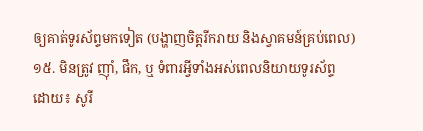ឲ្យគាត់ទូរស័ព្ទមកទៀត (បង្ហាញចិត្តរីករាយ និងស្វាគមន៍គ្រប់ពេល)
១៥. មិនត្រូវ ញ៉ាំ, ផឹក, ឬ ទំពារអ្វីទាំងអស់ពេលនិយាយទូរស័ព្ទ
ដោយ៖ សូរី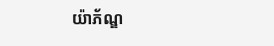យ៉ាភ័ណ្ឌ